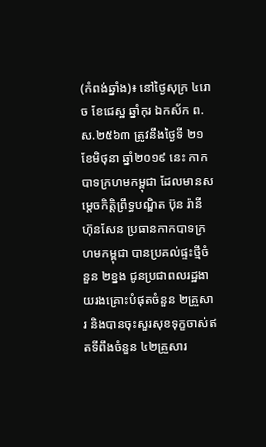(កំពង់ឆ្នាំង)៖ នៅថ្ងៃសុក្រ ៤រោច ខែជេស្ឋ ឆ្នាំកុរ ឯកស័ក ព.ស.២៥៦៣ ត្រូវនឹងថ្ងៃទី ២១ ខែមិថុនា ឆ្នាំ២០១៩ នេះ កាកបាទក្រហមកម្ពុជា ដែលមានសម្ដេចកិត្តិព្រឹទ្ធបណ្ឌិត ប៊ុន រ៉ានី ហ៊ុនសែន ប្រធានកាកបាទក្រហមកម្ពុជា បានប្រគល់ផ្ទះថ្មីចំនួន ២ខ្នង ជូនប្រជាពលរដ្ឋងាយរងគ្រោះបំផុតចំនួន ២គ្រួសារ និងបានចុះសួរសុខទុក្ខចាស់ឥតទីពឹងចំនួន ៤២គ្រួសារ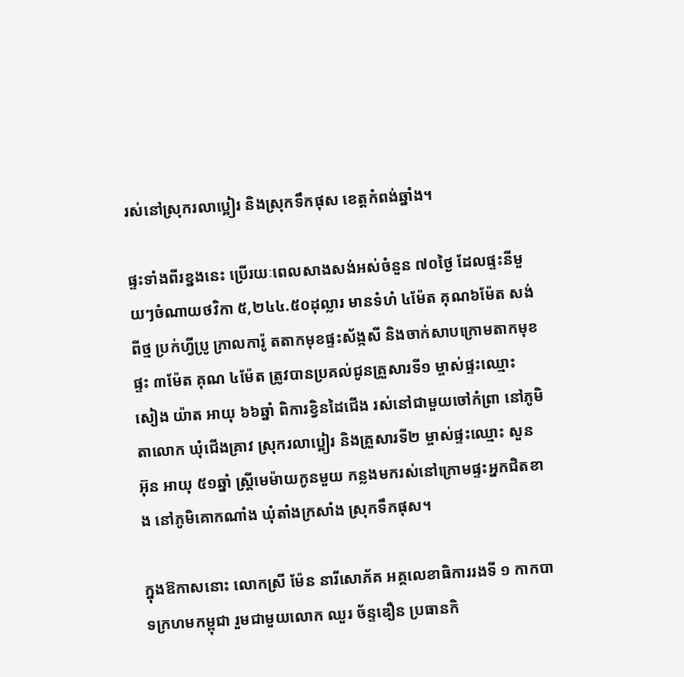រស់នៅស្រុករលាប្អៀរ និងស្រុកទឹកផុស ខេត្តកំពង់ឆ្នាំង។

ផ្ទះទាំងពីរខ្នងនេះ ប្រើរយៈពេលសាងសង់អស់ចំនួន ៧០ថ្ងៃ ដែលផ្ទះនីមួយៗចំណាយថវិកា ៥,២៤៤.៥០ដុល្លារ មានទំហំ ៤ម៉ែត គុណ៦ម៉ែត សង់ពីថ្ម ប្រក់ហ្វីប្រូ ក្រាលការ៉ូ តតាកមុខផ្ទះស័ង្កសី និងចាក់សាបក្រោមតាកមុខផ្ទះ ៣ម៉ែត គុណ ៤ម៉ែត ត្រូវបានប្រគល់ជូនគ្រួសារទី១ ម្ចាស់ផ្ទះឈ្មោះ សៀង យ៉ាត អាយុ ៦៦ឆ្នាំ ពិការខ្វិនដៃជើង រស់នៅជាមួយចៅកំព្រា នៅភូមិតាលោក ឃុំជើងគ្រាវ ស្រុករលាប្អៀរ និងគ្រួសារទី២ ម្ចាស់ផ្ទះឈ្មោះ សួន អ៊ុន អាយុ ៥១ឆ្នាំ ស្ត្រីមេម៉ាយកូនមួយ កន្លងមករស់នៅក្រោមផ្ទះអ្នកជិតខាង នៅភូមិគោកណាំង ឃុំតាំងក្រសាំង ស្រុកទឹកផុស។

ក្នុងឱកាសនោះ លោកស្រី ម៉ែន នារីសោភ័គ អគ្គលេខាធិការរងទី ១ កាកបាទក្រហមកម្ពុជា រួមជាមួយលោក ឈួរ ច័ន្ទឌឿន ប្រធានកិ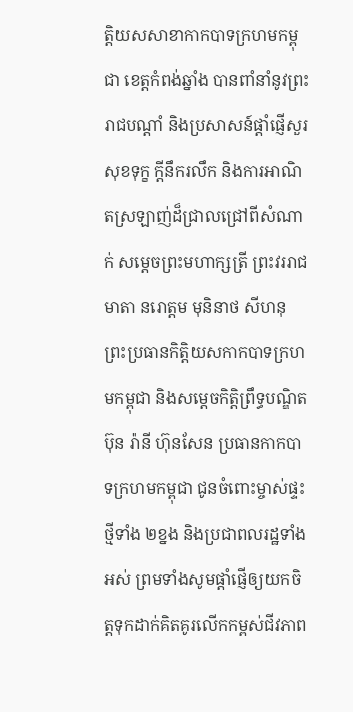ត្តិយសសាខាកាកបាទក្រហមកម្ពុជា ខេត្តកំពង់ឆ្នាំង បានពាំនាំនូវព្រះរាជបណ្តាំ និងប្រសាសន៍ផ្ដាំផ្ញើសួរសុខទុក្ខ ក្តីនឹករលឹក និងការអាណិតស្រឡាញ់ដ៏ជ្រាលជ្រៅពីសំណាក់ សម្ដេចព្រះមហាក្សត្រី ព្រះវររាជមាតា នរោត្តម មុនិនាថ សីហនុ ព្រះប្រធានកិត្តិយសកាកបាទក្រហមកម្ពុជា និងសម្ដេចកិត្តិព្រឹទ្ធបណ្ឌិត ប៊ុន រ៉ានី ហ៊ុនសែន ប្រធានកាកបាទក្រហមកម្ពុជា ជូនចំពោះម្ចាស់ផ្ទះថ្មីទាំង ២ខ្នង និងប្រជាពលរដ្ឋទាំងអស់ ព្រមទាំងសូមផ្តាំផ្ញើឲ្យយកចិត្តទុកដាក់គិតគូរលើកកម្ពស់ជីវភាព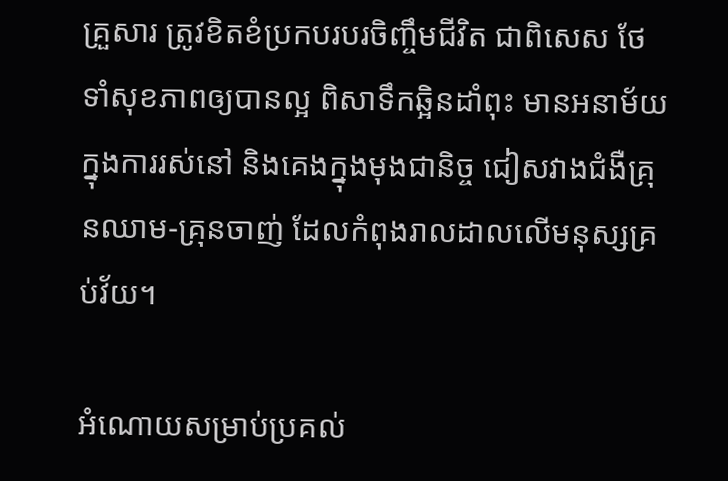គ្រួសារ ត្រូវខិតខំប្រកបរបរចិញ្ចឹមជីវិត ជាពិសេស ថែទាំសុខភាពឲ្យបានល្អ ពិសាទឹកឆ្អិនដាំពុះ មានអនាម័យក្នុងការរស់នៅ និងគេងក្នុងមុងជានិច្ច ជៀសវាងជំងឺគ្រុនឈាម-គ្រុនចាញ់ ដែលកំពុងរាលដាលលើមនុស្សគ្រប់វ័យ។

អំណោយសម្រាប់ប្រគល់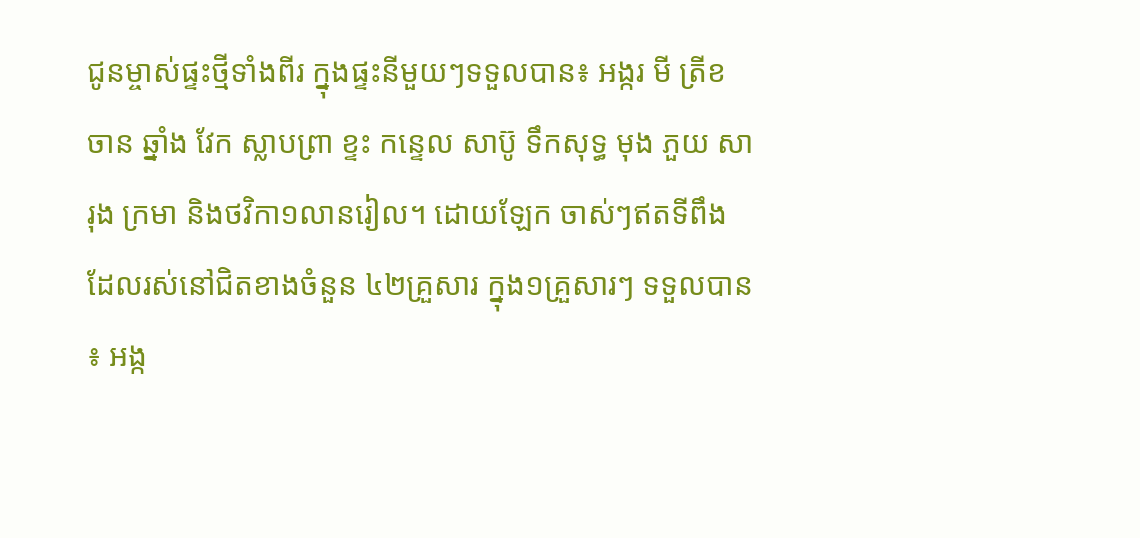ជូនម្ចាស់ផ្ទះថ្មីទាំងពីរ ក្នុងផ្ទះនីមួយៗទទួលបាន៖ អង្ករ មី ត្រីខ ចាន ឆ្នាំង វែក ស្លាបព្រា ខ្ទះ កន្ទេល សាប៊ូ ទឹកសុទ្ធ មុង ភួយ សារុង ក្រមា និងថវិកា១លានរៀល។ ដោយឡែក ចាស់ៗឥតទីពឹងដែលរស់នៅជិតខាងចំនួន ៤២គ្រួសារ ក្នុង១គ្រួសារៗ ទទួលបាន៖ អង្ក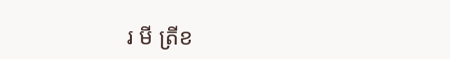រ មី ត្រីខ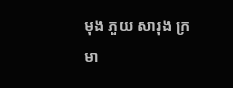មុង ភួយ សារុង ក្រមា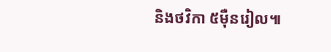និងថវិកា ៥ម៉ឺនរៀល៕